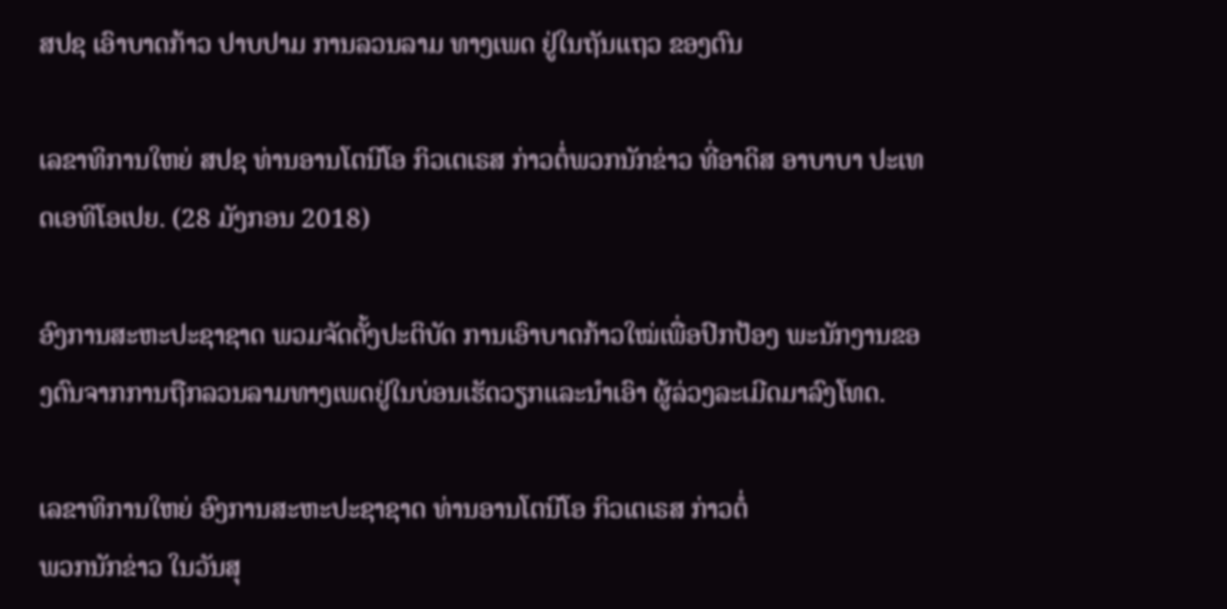ສປຊ ເອົາບາດກ້າວ ປາບປາມ ການລວນລາມ ທາງເພດ ຢູ່ໃນຖັນແຖວ ຂອງຕົນ

ເລຂາທິການໃຫຍ່ ສປຊ ທ່ານອານໂຕນີໂອ ກິວເຕເຣສ ກ່າວຕໍ່ພວກນັກຂ່າວ ທີ່ອາດິສ ອາບາບາ ປະເທດເອທິໂອເປຍ. (28 ມັງກອນ 2018)

ອົງການສະຫະປະຊາຊາດ ພວມຈັດຕັ້ງປະຕິບັດ ການເອົາບາດກ້າວໃໝ່ເພື່ອປົກປ້ອງ ພະນັກງານຂອງຕົນຈາກການຖືກລວນລາມທາງເພດຢູ່ໃນບ່ອນເຮັດວຽກແລະນຳເອົາ ຜູ້ລ່ວງລະເມີດມາລົງໂທດ.

ເລຂາທິການໃຫຍ່ ອົງການສະຫະປະຊາຊາດ ທ່ານອານໂຕນີໂອ ກິວເຕເຣສ ກ່າວຕໍ່
ພວກນັກຂ່າວ ໃນວັນສຸ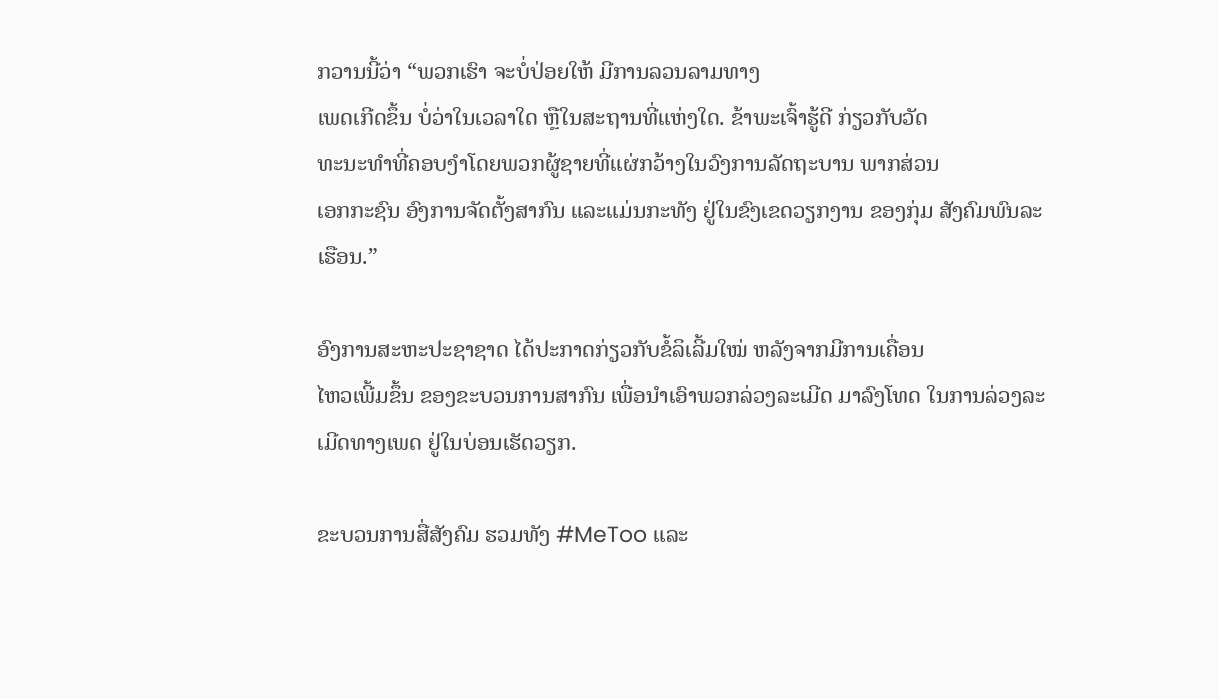ກວານນີ້ວ່າ “ພວກເຮົາ ຈະບໍ່ປ່ອຍໃຫ້ ມີການລວນລາມທາງ
ເພດເກີດຂຶ້ນ ບໍ່ວ່າໃນເວລາໃດ ຫຼືໃນສະຖານທີ່ແຫ່ງໃດ. ຂ້າພະເຈົ້າຮູ້ດີ ກ່ຽວກັບວັດ
ທະນະທຳທີ່ຄອບງຳໂດຍພວກຜູ້ຊາຍທີ່ແຜ່ກວ້າງໃນວົງການລັດຖະບານ ພາກສ່ວນ
ເອກກະຊົນ ອົງການຈັດຕັ້ງສາກົນ ແລະແມ່ນກະທັງ ຢູ່ໃນຂົງເຂດວຽກງານ ຂອງກຸ່ມ ສັງຄົມພົນລະເຮືອນ.”

ອົງການສະຫະປະຊາຊາດ ໄດ້ປະກາດກ່ຽວກັບຂໍ້ລິເລີ້ມໃໝ່ ຫລັງຈາກມີການເຄື່ອນ
ໄຫວເພີ້ມຂຶ້ນ ຂອງຂະບວນການສາກົນ ເພື່ອນຳເອົາພວກລ່ວງລະເມີດ ມາລົງໂທດ ໃນການລ່ວງລະເມີດທາງເພດ ຢູ່ໃນບ່ອນເຮັດວຽກ.

ຂະບວນການສື່ສັງຄົມ ຮວມທັງ #MeToo ແລະ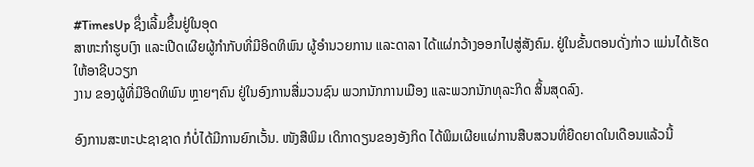#TimesUp ຊຶ່ງເລີ້ມຂຶ້ນຢູ່ໃນອຸດ
ສາຫະກຳຮູບເງົາ ແລະເປີດເຜີຍຜູ້ກຳກັບທີ່ມີອິດທິພົນ ຜູ້ອຳນວຍການ ແລະດາລາ ໄດ້ແຜ່ກວ້າງອອກໄປສູ່ສັງຄົມ. ຢູ່ໃນຂັ້ນຕອນດັ່ງກ່າວ ແມ່ນໄດ້ເຮັດໃຫ້ອາຊີບວຽກ
ງານ ຂອງຜູ້ທີ່ມີອິດທິພົນ ຫຼາຍໆຄົນ ຢູ່ໃນອົງການສື່ມວນຊົນ ພວກນັກການເມືອງ ແລະພວກນັກທຸລະກິດ ສິ້ນສຸດລົງ.

ອົງການສະຫະປະຊາຊາດ ກໍບໍ່ໄດ້ມີການຍົກເວັ້ນ. ໜັງສືພິມ ເດິກາດຽນຂອງອັງກິດ ໄດ້ພິມເຜີຍແຜ່ການສືບສວນທີ່ຍືດຍາດໃນເດືອນແລ້ວນີ້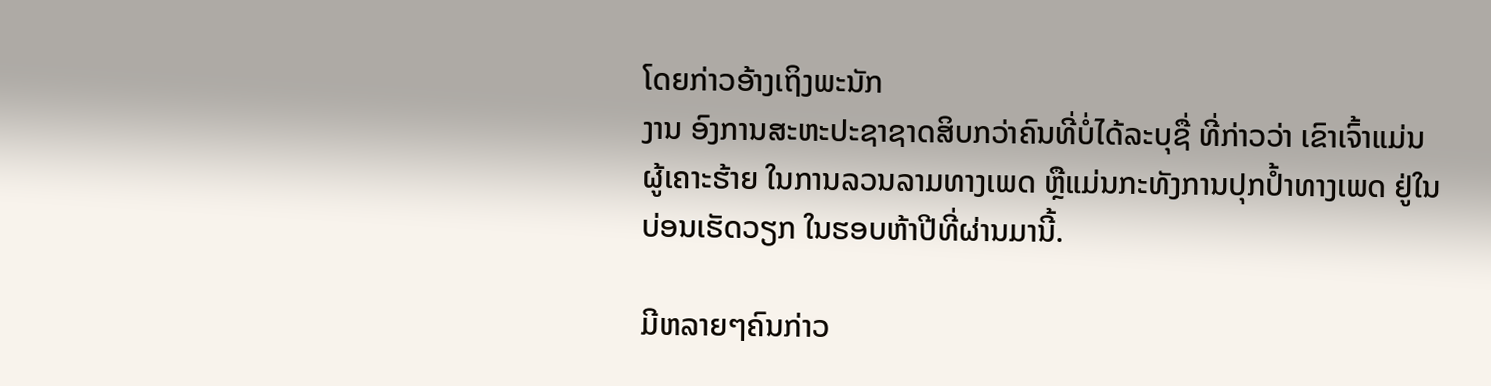ໂດຍກ່າວອ້າງເຖິງພະນັກ
ງານ ອົງການສະຫະປະຊາຊາດສິບກວ່າຄົນທີ່ບໍ່ໄດ້ລະບຸຊື່ ທີ່ກ່າວວ່າ ເຂົາເຈົ້າແມ່ນ
ຜູ້ເຄາະຮ້າຍ ໃນການລວນລາມທາງເພດ ຫຼືແມ່ນກະທັງການປຸກປ້ຳທາງເພດ ຢູ່ໃນ
ບ່ອນເຮັດວຽກ ໃນຮອບຫ້າປີທີ່ຜ່ານມານີ້.

ມີຫລາຍໆຄົນກ່າວ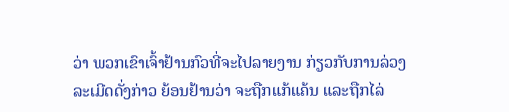ວ່າ ພວກເຂົາເຈົ້າຢ້ານກົວທີ່ຈະໄປລາຍງານ ກ່ຽວກັບການລ່ວງ
ລະເມີດດັ່ງກ່າວ ຍ້ອນຢ້ານວ່າ ຈະຖືກແກ້ແຄ້ນ ແລະຖືກໄລ່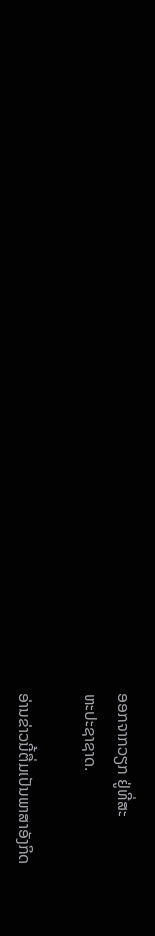ອອກຈາກວຽກ ຢູ່ທີ່ສະ
ຫະປະຊາຊາດ.

ອ່ານຂ່າວນີ້ຕື່ມເປັນພາສາອັງກິດ